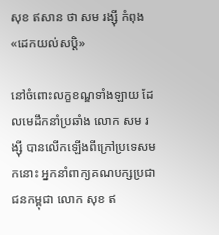សុខ ឥសាន ថា សម រង្ស៊ី កំពុង«ដេកយល់សប្ដិ»

នៅចំពោះលក្ខខណ្ឌទាំងឡាយ ដែលមេដឹកនាំប្រឆាំង លោក សម រង្ស៊ី បានលើកឡើងពីក្រៅប្រទេសមកនោះ អ្នកនាំពាក្យគណបក្សប្រជាជនកម្ពុជា លោក សុខ ឥ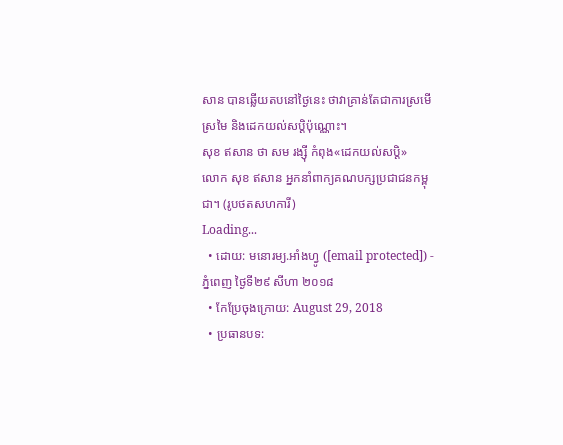សាន បានឆ្លើយតបនៅថ្ងៃនេះ ថាវាគ្រាន់តែជាការស្រមើស្រមៃ និងដេកយល់សប្ដិប៉ុណ្ណោះ។
សុខ ឥសាន ថា សម រង្ស៊ី កំពុង«ដេកយល់សប្ដិ»
លោក សុខ ឥសាន អ្នកនាំពាក្យគណបក្សប្រជាជនកម្ពុជា។ (រូបថតសហការី)
Loading...
  • ដោយ: មនោរម្យ.អាំងហ្វូ ([email protected]) - ភ្នំពេញ ថ្ងៃទី២៩ សីហា ២០១៨
  • កែប្រែចុងក្រោយ: August 29, 2018
  • ប្រធានបទ: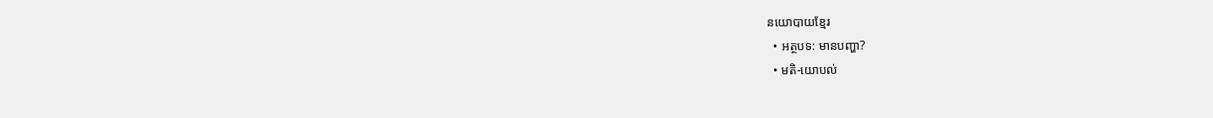នយោបាយខ្មែរ
  • អត្ថបទ: មានបញ្ហា?
  • មតិ-យោបល់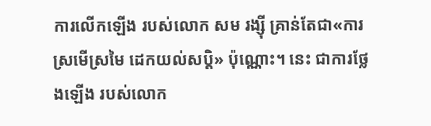ការលើកឡើង របស់លោក សម រង្ស៊ី គ្រាន់តែជា«ការស្រមើស្រមៃ ដេកយល់សប្តិ» ប៉ុណ្ណោះ។ នេះ ជាការថ្លែងឡើង របស់លោក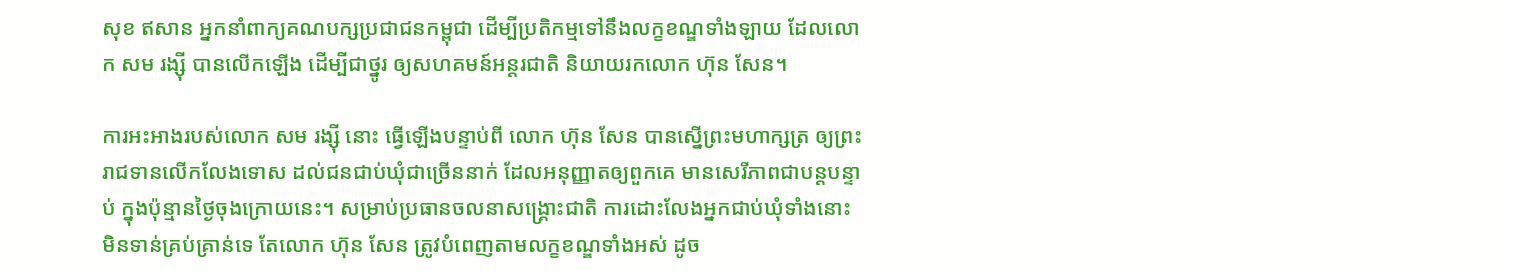សុខ ឥសាន អ្នកនាំពាក្យគណបក្សប្រជាជនកម្ពុជា ដើម្បីប្រតិកម្មទៅនឹងលក្ខខណ្ឌទាំងឡាយ ដែលលោក សម រង្ស៊ី បានលើកឡើង ដើម្បីជាថ្នូរ ឲ្យសហគមន៍អន្តរជាតិ និយាយរកលោក ហ៊ុន សែន។

ការអះអាងរបស់លោក សម រង្ស៊ី នោះ ធ្វើឡើងបន្ទាប់ពី លោក ហ៊ុន សែន បានស្នើព្រះមហាក្សត្រ ឲ្យព្រះរាជទានលើកលែងទោស ដល់ជនជាប់ឃុំជាច្រើននាក់ ដែលអនុញ្ញាតឲ្យពួកគេ មានសេរីភាពជាបន្តបន្ទាប់ ក្នុងប៉ុន្មានថ្ងៃចុងក្រោយនេះ។ សម្រាប់ប្រធានចលនាសង្គ្រោះជាតិ ការដោះលែងអ្នកជាប់ឃុំទាំងនោះ មិនទាន់គ្រប់គ្រាន់ទេ តែលោក ហ៊ុន សែន ត្រូវបំពេញតាមលក្ខខណ្ឌទាំងអស់ ដូច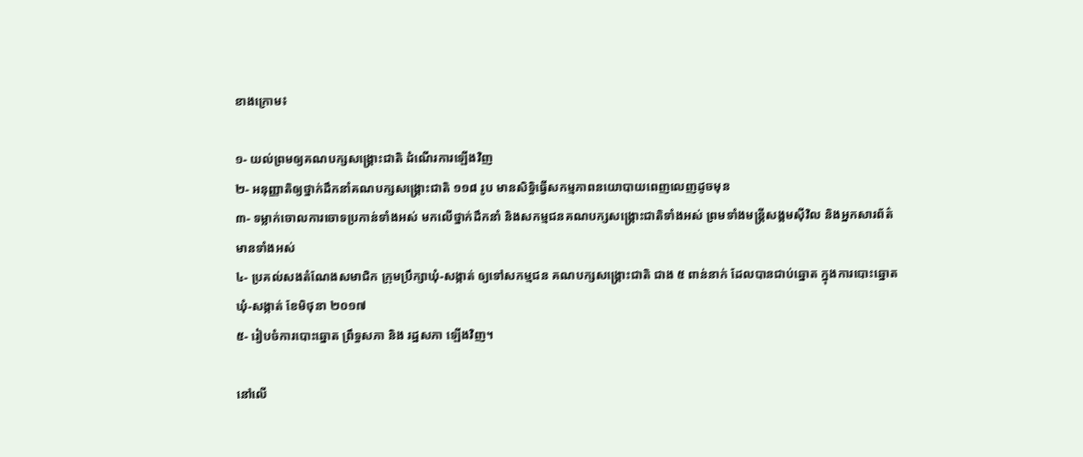ខាងក្រោម៖

១- យល់ព្រមឲ្យគណបក្សសង្គ្រោះជាតិ ដំណើរការឡើងវិញ
២- អនុញ្ញាតិឲ្យថ្នាក់ដឹកនាំគណបក្សសង្គ្រោះជាតិ ១១៨ រូប មានសិទ្ធិធ្វើសកម្មភាពនយោបាយពេញលេញដូចមុន
៣- ទម្លាក់ចោលការចោទប្រកាន់ទាំងអស់ មកលើថ្នាក់ដឹកនាំ និងសកម្មជនគណបក្សសង្គ្រោះជាតិទាំងអស់ ព្រមទាំងមន្ត្រីសង្គមស៊ីវិល និងអ្នកសារព័ត៌មានទាំងអស់
៤- ប្រគល់សងតំណែងសមាជិក ក្រុមប្រឹក្សាឃុំ-សង្កាត់ ឲ្យទៅសកម្មជន គណបក្សសង្គ្រោះជាតិ ជាង ៥ ពាន់នាក់ ដែលបានជាប់ឆ្នោត ក្នុងការបោះឆ្នោតឃុំ-សង្កាត់ ខែមិថុនា ២០១៧
៥- រៀបចំការបោះឆ្នោត ព្រឹទ្ធសភា និង រដ្ឋសភា ឡើងវិញ។

នៅលើ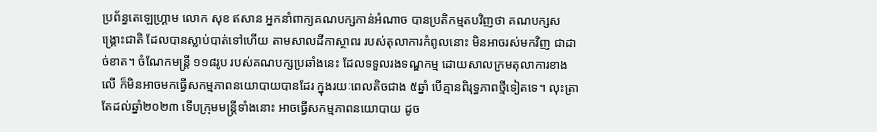ប្រព័ន្ធតេឡេហ្គ្រាម លោក សុខ ឥសាន អ្នកនាំពាក្យគណបក្សកាន់អំណាច បានប្រតិកម្មតបវិញថា គណបក្សសង្រ្គោះជាតិ ដែលបានស្លាប់បាត់ទៅហើយ តាមសាលដីកាស្ថាពរ របស់តុលាការកំពូលនោះ មិនអាចរស់មកវិញ ជាដាច់ខាត។ ចំណែកមន្ត្រី ១១៨រូប របស់គណបក្សប្រឆាំងនេះ ដែលទទួលរងទណ្ឌកម្ម ដោយសាលក្រមតុលាការខាងលើ ក៏មិនអាចមកធ្វើសកម្មភាពនយោបាយបានដែរ ក្នុងរយៈពេលតិចជាង ៥ឆ្នាំ បើគ្មានពិរុទ្ធភាពថ្មីទៀតទេ។ លុះត្រាតែដល់ឆ្នាំ២០២៣ ទើបក្រុមមន្ត្រីទាំងនោះ អាចធ្វើសកម្មភាពនយោបាយ ដូច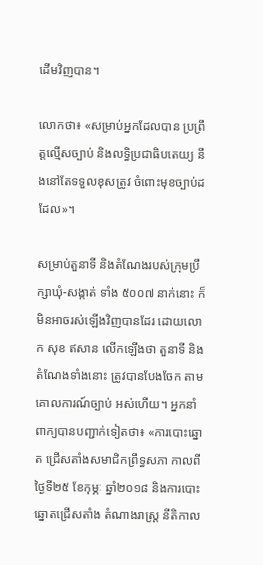ដើមវិញបាន។

លោកថា៖ «សម្រាប់អ្នកដែលបាន ប្រព្រឹត្តល្មើសច្បាប់ និងលទ្ធិប្រជាធិបតេយ្យ នឹងនៅតែទទួលខុសត្រូវ ចំពោះមុខច្បាប់ដដែល»។

សម្រាប់តួនាទី និងតំណែងរបស់ក្រុមប្រឹក្សាឃុំ-សង្កាត់ ទាំង ៥០០៧ នាក់នោះ ក៏មិនអាចរស់ឡើងវិញបានដែរ ដោយលោក សុខ ឥសាន លើកឡើងថា តួនាទី និងតំណែងទាំងនោះ ត្រូវបានបែងចែក តាមគោលការណ៍ច្បាប់ អស់ហើយ។ អ្នកនាំពាក្យបានបញ្ជាក់ទៀតថា៖ «ការបោះឆ្នោត ជ្រើសតាំងសមាជិកព្រឹទ្ធសភា កាលពីថ្ងៃទី២៥ ខែកុម្ភៈ ឆ្នាំ២០១៨ និងការបោះឆ្នោតជ្រើសតាំង តំណាងរាស្ត្រ នីតិកាល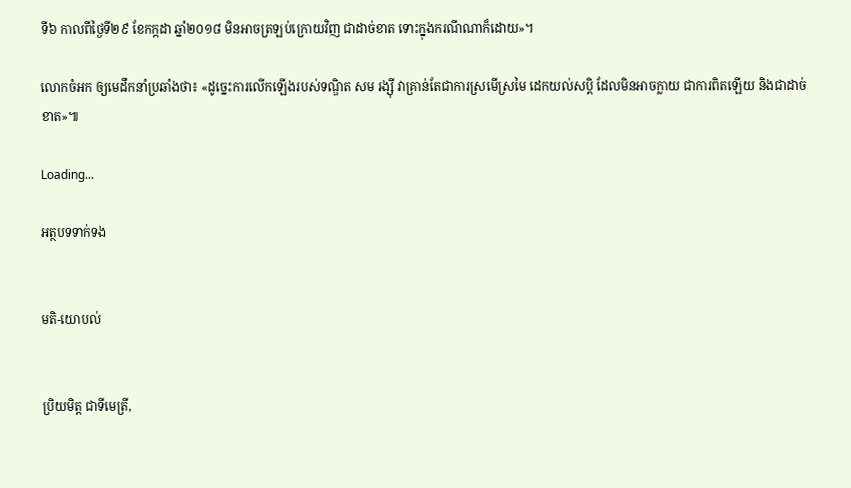ទី៦ កាលពីថ្ងៃទី២៩ ខែកក្កដា ឆ្នាំ២០១៨ មិនអាចត្រឡប់ក្រោយវិញ ជាដាច់ខាត ទោះក្នុងករណីណាក៏ដោយ»។

លោកចំអក ឲ្យមេដឹកនាំប្រឆាំងថា៖ «ដូច្នេះការលើកឡើងរបស់ទណ្ឌិត សម រង្ស៊ី វាគ្រាន់តែជាការស្រមើស្រមៃ ដេកយល់សប្តិ ដែលមិនអាចក្លាយ ជាការពិតឡើយ និងជាដាច់ខាត»៕

Loading...

អត្ថបទទាក់ទង


មតិ-យោបល់


ប្រិយមិត្ត ជាទីមេត្រី,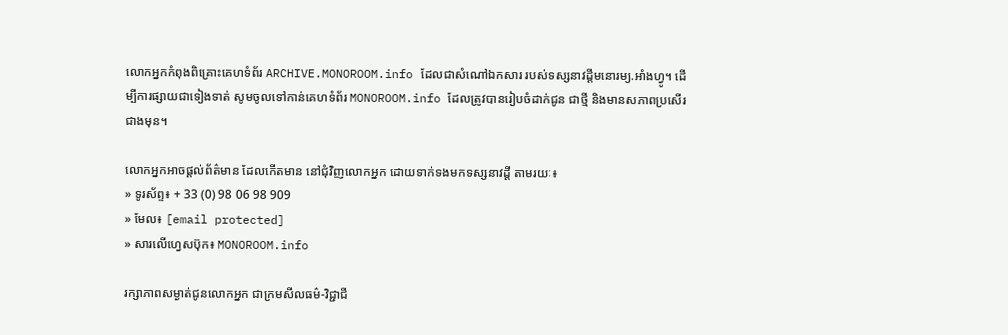លោកអ្នកកំពុងពិគ្រោះគេហទំព័រ ARCHIVE.MONOROOM.info ដែលជាសំណៅឯកសារ របស់ទស្សនាវដ្ដីមនោរម្យ.អាំងហ្វូ។ ដើម្បីការផ្សាយជាទៀងទាត់ សូមចូលទៅកាន់គេហទំព័រ MONOROOM.info ដែលត្រូវបានរៀបចំដាក់ជូន ជាថ្មី និងមានសភាពប្រសើរជាងមុន។

លោកអ្នកអាចផ្ដល់ព័ត៌មាន ដែលកើតមាន នៅជុំវិញលោកអ្នក ដោយទាក់ទងមកទស្សនាវដ្ដី តាមរយៈ៖
» ទូរស័ព្ទ៖ + 33 (0) 98 06 98 909
» មែល៖ [email protected]
» សារលើហ្វេសប៊ុក៖ MONOROOM.info

រក្សាភាពសម្ងាត់ជូនលោកអ្នក ជាក្រមសីលធម៌-វិជ្ជាជី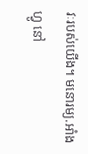វៈរបស់យើង។ មនោរម្យ.អាំងហ្វូ នៅ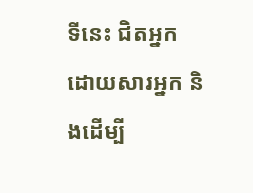ទីនេះ ជិតអ្នក ដោយសារអ្នក និងដើម្បី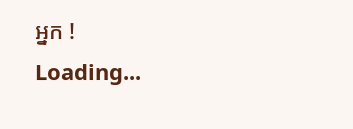អ្នក !
Loading...